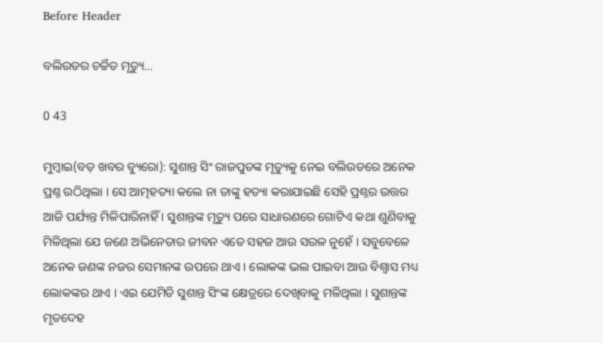Before Header

ବଲିଉଡର ଚର୍ଚ୍ଚିତ ମୃତ୍ୟୁ…

0 43

ମୁମ୍ବାଇ(ବଡ଼ ଖବର ବ୍ୟୁରୋ): ସୁଶାନ୍ତ ସିଂ ରାଜପୁତଙ୍କ ମୃତ୍ୟୁକୁ ନେଇ ବଲିଉଡରେ ଅନେକ ପ୍ରଶ୍ନ ଉଠିଥିଲା । ସେ ଆତ୍ମହତ୍ୟା କଲେ ନା ତାଙ୍କୁ ହତ୍ୟା କରାଯାଇଛି ସେହି ପ୍ରଶ୍ନର ଉତ୍ତର ଆଜି ପର୍ଯ୍ୟନ୍ତ ମିଳିପାରିନାହିଁ । ସୁଶାନ୍ତଙ୍କ ମୃତ୍ୟୁ ପରେ ସାଧାରଣରେ ଗୋଟିଏ କଥା ଶୁଣିବାକୁ ମିଳିଥିଲା ଯେ ଜଣେ ଅଭିନେତାର ଜୀବନ ଏତେ ସହଜ ଆଉ ସରଳ ନୁହେଁ । ସବୁବେଳେ ଅନେକ ଜଣଙ୍କ ନଜର ସେମାନଙ୍କ ଉପରେ ଥାଏ । ଲୋକଙ୍କ ଭଲ ପାଇବା ଆଉ ବିଶ୍ୱାସ ମଧ୍ୟ ଲୋକଙ୍କର ଥାଏ । ଏଇ ଯେମିତି ସୁଶାନ୍ତ ସିଂଙ୍କ କ୍ଷେତ୍ରରେ ଦେଖିବାକୁ ମଳିଥିଲା । ସୁଶାନ୍ତଙ୍କ ମୃତଦେହ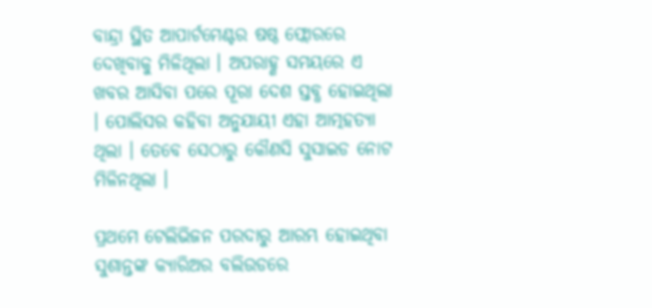ବାନ୍ଦ୍ରା ସ୍ଥିତ ଆପାର୍ଟମେଣ୍ଟର ଷଷ୍ଠ ଫ୍ଲୋରରେ ଦେଖିବାକୁ ମିଳିଥିଲା । ଅପରାହ୍ଣ ସମୟରେ ଏ ଖବର ଆସିବା ପରେ ପୂରା ଦେଶ ସ୍ତବ୍ଧ ହୋଇଥିଲା । ପୋଲିସର କହିବା ଅନୁଯାୟୀ ଏହା ଆତ୍ମହତ୍ୟା ଥିଲା । ତେବେ ସେଠାରୁ କୌଣସି ସୁସାଇଡ ନୋଟ ମିଳିନଥିଲା ।

ପ୍ରଥମେ ଟେଲିଭିଜନ ପରଦାରୁ ଆରମ୍ଭ ହୋଇଥିବା ସୁଶାନ୍ତଙ୍କ କ୍ୟାରିଅର ବଲିଉଡରେ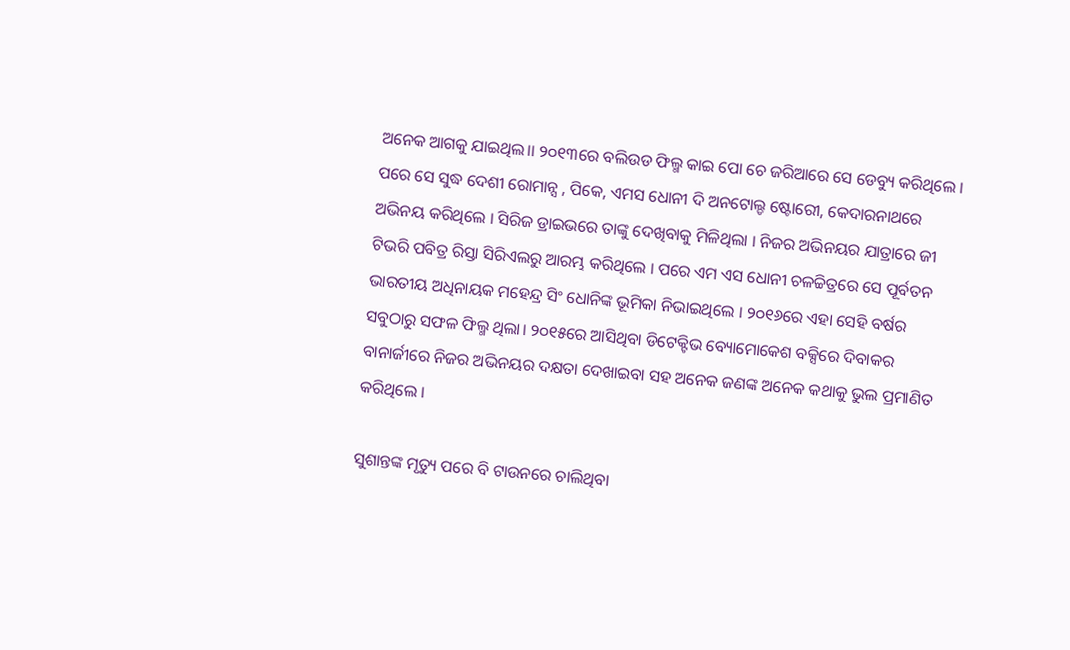ଅନେକ ଆଗକୁ ଯାଇଥିଲ।। ୨୦୧୩ରେ ବଲିଉଡ ଫିଲ୍ମ କାଇ ପୋ ଚେ ଜରିଆରେ ସେ ଡେବ୍ୟୁ କରିଥିଲେ । ପରେ ସେ ସୁଦ୍ଧ ଦେଶୀ ରୋମାନ୍ସ , ପିକେ, ଏମସ ଧୋନୀ ଦି ଅନଟୋଲ୍ଡ ଷ୍ଟୋରେୀ, କେଦାରନାଥରେ ଅଭିନୟ କରିଥିଲେ । ସିରିଜ ଡ୍ରାଇଭରେ ତାଙ୍କୁ ଦେଖିବାକୁ ମିଳିଥିଲା । ନିଜର ଅଭିନୟର ଯାତ୍ରାରେ ଜୀ ଟିଭରି ପବିତ୍ର ରିସ୍ତା ସିରିଏଲରୁ ଆରମ୍ଭ କରିଥିଲେ । ପରେ ଏମ ଏସ ଧୋନୀ ଚଳଚ୍ଚିତ୍ରରେ ସେ ପୂର୍ବତନ ଭାରତୀୟ ଅଧିନାୟକ ମହେନ୍ଦ୍ର ସିଂ ଧୋନିଙ୍କ ଭୂମିକା ନିଭାଇଥିଲେ । ୨୦୧୬ରେ ଏହା ସେହି ବର୍ଷର ସବୁଠାରୁ ସଫଳ ଫିଲ୍ମ ଥିଲା। ୨୦୧୫ରେ ଆସିଥିବା ଡିଟେକ୍ଟିଭ ବ୍ୟୋମୋକେଶ ବକ୍ସିରେ ଦିବାକର ବାନାର୍ଜୀରେ ନିଜର ଅଭିନୟର ଦକ୍ଷତା ଦେଖାଇବା ସହ ଅନେକ ଜଣଙ୍କ ଅନେକ କଥାକୁ ଭୁଲ ପ୍ରମାଣିତ କରିଥିଲେ ।

ସୁଶାନ୍ତଙ୍କ ମୃତ୍ୟୁ ପରେ ବି ଟାଉନରେ ଚାଲିଥିବା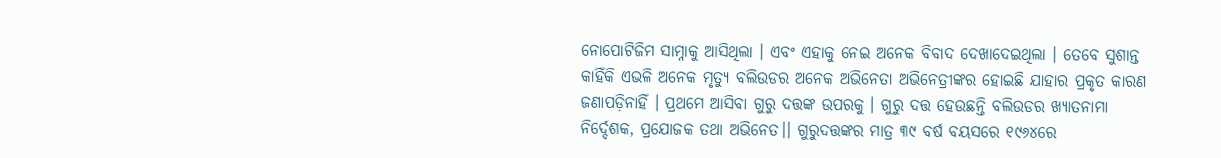ନୋପୋଟିଜିମ ସାମ୍ନାକୁ ଆସିଥିଲା । ଏବଂ ଏହାକୁ ନେଇ ଅନେକ ବିବାଦ ଦେଖାଦେଇଥିଲା । ତେବେ ସୁଶାନ୍ତ କାହିଁକି ଏଭଳି ଅନେକ ମୃତ୍ୟୁ ବଲିଉଡର ଅନେକ ଅଭିନେତା ଅଭିନେତ୍ରୀଙ୍କର ହୋଇଛି ଯାହାର ପ୍ରକୃତ କାରଣ ଜଣାପଡ଼ିନାହିଁ । ପ୍ରଥମେ ଆସିବା ଗୁରୁ ଦତ୍ତଙ୍କ ଉପରକୁ । ଗୁରୁ ଦତ୍ତ ହେଉଛନ୍ତି ବଲିଉଡର ଖ୍ୟାତନାମା ନିର୍ଦ୍ଦେଶକ, ପ୍ରଯୋଜକ ତଥା ଅଭିନେତ।। ଗୁରୁଦତ୍ତଙ୍କର ମାତ୍ର ୩୯ ବର୍ଷ ବୟସରେ ୧୯୬୪ରେ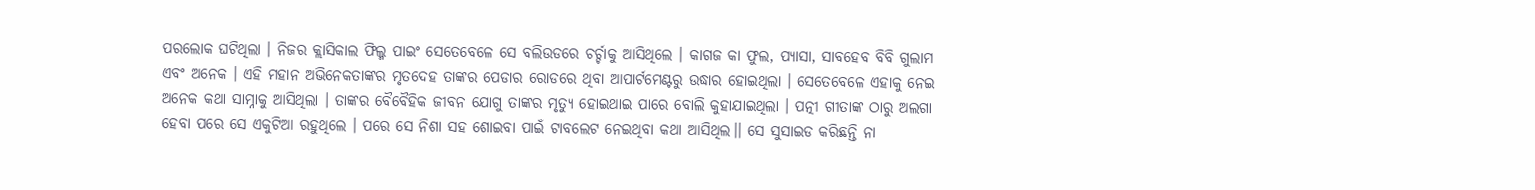ପରଲୋକ ଘଟିଥିଲା । ନିଜର କ୍ଲାସିକାଲ ଫିଲ୍ମ ପାଇଂ ସେତେବେଳେ ସେ ବଲିଉଡରେ ଚର୍ଚ୍ଚାକୁ ଆସିଥିଲେ । କାଗଜ କା ଫୁଲ, ପ୍ୟାସା, ସାବହେବ ବିବି ଗୁଲାମ ଏବଂ ଅନେକ । ଏହି ମହାନ ଅଭିନେକତାଙ୍କର ମୃତଦେହ ତାଙ୍କର ପେଡାର ରୋଡରେ ଥିବା ଆପାର୍ଟମେଣ୍ଟରୁ ଉଦ୍ଧାର ହୋଇଥିଲା । ସେତେବେଳେ ଏହାକୁ ନେଇ ଅନେକ କଥା ସାମ୍ନାକୁ ଆସିଥିଲା । ତାଙ୍କର ବୈବୈହିକ ଜୀବନ ଯୋଗୁ ତାଙ୍କର ମୃତ୍ୟୁ ହୋଇଥାଇ ପାରେ ବୋଲି କୁହାଯାଇଥିଲା । ପତ୍ନୀ ଗୀତାଙ୍କ ଠାରୁ ଅଲଗା ହେବା ପରେ ସେ ଏକୁଟିଆ ରହୁଥିଲେ । ପରେ ସେ ନିଶା ସହ ଶୋଇବା ପାଇଁ ଟାବଲେଟ ନେଇଥିବା କଥା ଆସିଥିଲ।। ସେ ସୁସାଇଡ କରିଛନ୍ତି ନା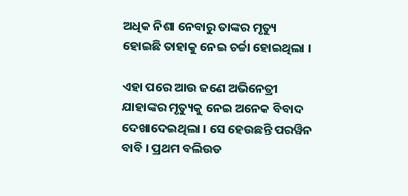ଅଧିକ ନିଶା ନେବାରୁ ତାଙ୍କର ମୃତ୍ୟୁ ହୋଇଛି ତାହାକୁ ନେଇ ଚର୍ଚ୍ଚା ହୋଇଥିଲା ।

ଏହା ପରେ ଆଉ ଜଣେ ଅଭିନେତ୍ରୀ ଯାହାଙ୍କର ମୃତ୍ୟୁକୁ ନେଇ ଅନେକ ବିବାଦ ଦେଖାଦେଇଥିଲା । ସେ ହେଉଛନ୍ତି ପରୱିନ ବାବି । ପ୍ରଥମ ବଲିଉଡ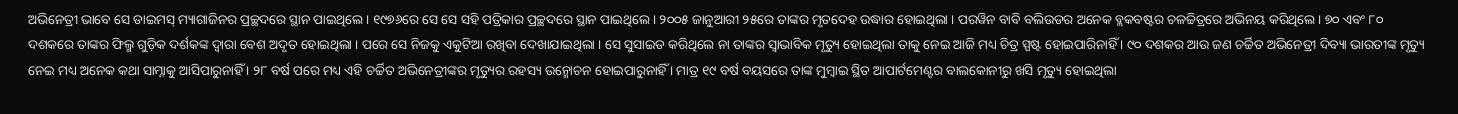ଅଭିନେତ୍ରୀ ଭାବେ ସେ ଡାଇମସ୍ ମ୍ୟାଗାଜିନର ପ୍ରଚ୍ଛଦରେ ସ୍ଥାନ ପାଇଥିଲେ । ୧୯୭୬ରେ ସେ ସେ ସହି ପତ୍ରିକାର ପ୍ରଚ୍ଛଦରେ ସ୍ଥାନ ପାଇଥିଲେ । ୨୦୦୫ ଜାନୁଆରୀ ୨୫ରେ ତାଙ୍କର ମୃତଦେହ ଉଦ୍ଧାର ହୋଇଥିଲା । ପରୱିନ ବାବି ବଲିଉଡର ଅନେକ ବ୍ଲକବଷ୍ଟର ଚଳଚ୍ଚିତ୍ରରେ ଅଭିନୟ କରିଥିଲେ । ୭୦ ଏବଂ ୮୦ ଦଶକରେ ତାଙ୍କର ଫିଲ୍ମ ଗୁଡ଼ିକ ଦର୍ଶକଙ୍କ ଦ୍ୱାରା ବେଶ ଅଦୃତ ହୋଇଥିଲା । ପରେ ସେ ନିଜକୁ ଏକୁଟିଆ ରଖିବା ଦେଖାଯାଇଥିଲା । ସେ ସୁସାଇଡ କରିଥିଲେ ନା ତାଙ୍କର ସ୍ୱାଭାବିକ ମୃତ୍ୟୁ ହୋଇଥିଲା ତାକୁ ନେଇ ଆଜି ମଧ୍ୟ ଚିତ୍ର ସ୍ପଷ୍ଟ ହୋଇପାରିନାହିଁ । ୯୦ ଦଶକର ଆଉ ଜଣ ଚର୍ଚ୍ଚିତ ଅଭିନେତ୍ରୀ ଦିବ୍ୟା ଭାରତୀଙ୍କ ମୃତ୍ୟୁ ନେଇ ମଧ୍ୟ ଅନେକ କଥା ସାମ୍ନାକୁ ଆସିପାରୁନାହିଁ । ୨୮ ବର୍ଷ ପରେ ମଧ୍ୟ ଏହି ଚର୍ଚ୍ଚିତ ଅଭିନେତ୍ରୀଙ୍କର ମୃତ୍ୟୁର ରହସ୍ୟ ଉନ୍ମୋଚନ ହୋଇପାରୁନାହିଁ । ମାତ୍ର ୧୯ ବର୍ଷ ବୟସରେ ତାଙ୍କ ମୁମ୍ବାଇ ସ୍ଥିତ ଆପାର୍ଟମେଣ୍ଟର ବାଲକୋନୀରୁ ଖସି ମୃତ୍ୟୁ ହୋଇଥିଲା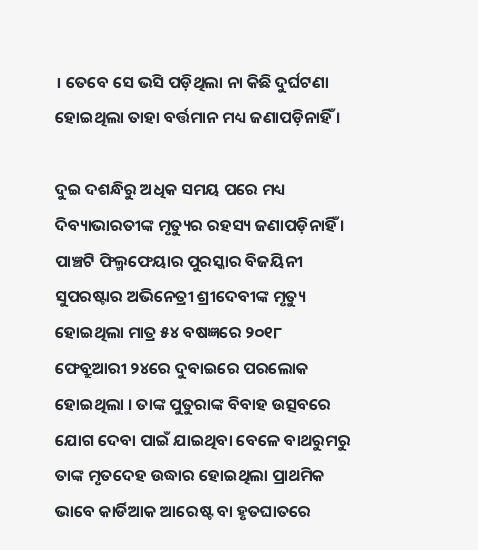। ତେବେ ସେ ଭସି ପଡ଼ିଥିଲା ନା କିଛି ଦୁର୍ଘଟଣା ହୋଇଥିଲା ତାହା ବର୍ତ୍ତମାନ ମଧ୍ୟ ଜଣାପଡ଼ିନାହିଁ ।

ଦୁଇ ଦଶନ୍ଧିରୁ ଅଧିକ ସମୟ ପରେ ମଧ୍ୟ ଦିବ୍ୟାଭାରତୀଙ୍କ ମୃତ୍ୟୁର ରହସ୍ୟ ଜଣାପଡ଼ିନାହିଁ । ପାଞ୍ଚଟି ଫିଲ୍ମଫେୟାର ପୁରସ୍କାର ବିଜୟିନୀ ସୁପରଷ୍ଟାର ଅଭିନେତ୍ରୀ ଶ୍ରୀଦେବୀଙ୍କ ମୃତ୍ୟୁ ହୋଇଥିଲା ମାତ୍ର ୫୪ ବଷଜ୍ଞରେ ୨୦୧୮ ଫେବ୍ରୁଆରୀ ୨୪ରେ ଦୁବାଇରେ ପରଲୋକ ହୋଇଥିଲା । ତାଙ୍କ ପୁତୁରାଙ୍କ ବିବାହ ଉତ୍ସବରେ ଯୋଗ ଦେବା ପାଇଁ ଯାଇଥିବା ବେଳେ ବାଥରୁମରୁ ତାଙ୍କ ମୃତଦେହ ଉଦ୍ଧାର ହୋଇଥିଲା ପ୍ରାଥମିକ ଭାବେ କାର୍ଡିଆକ ଆରେଷ୍ଟ ବା ହୃତଘାତରେ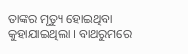ତାଙ୍କର ମୃତ୍ୟୁ ହୋଇଥିବା କୁହାଯାଇଥିଲା । ବାଥରୁମରେ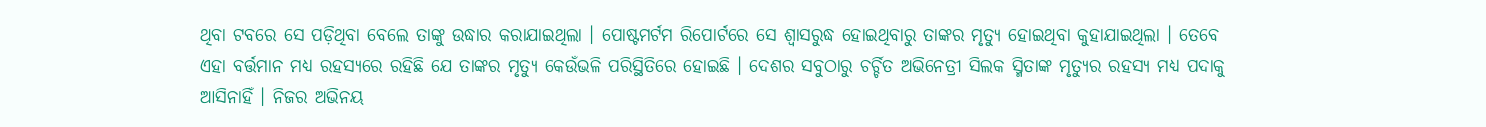ଥିବା ଟବରେ ସେ ପଡ଼ିଥିବା ବେଲେ ତାଙ୍କୁ ଉଦ୍ଧାର କରାଯାଇଥିଲା । ପୋଷ୍ଟମର୍ଟମ ରିପୋର୍ଟରେ ସେ ଶ୍ୱାସରୁଦ୍ଧ ହୋଇଥିବାରୁ ତାଙ୍କର ମୃତ୍ୟୁ ହୋଇଥିବା କୁହାଯାଇଥିଲା । ତେବେ ଏହା ବର୍ତ୍ତମାନ ମଧ୍ୟ ରହସ୍ୟରେ ରହିଛି ଯେ ତାଙ୍କର ମୃତ୍ୟୁ କେଉଁଭଳି ପରିସ୍ଥିତିରେ ହୋଇଛି । ଦେଶର ସବୁଠାରୁ ଚର୍ଚ୍ଚିତ ଅଭିନେତ୍ରୀ ସିଲକ ସ୍ମିତାଙ୍କ ମୃତ୍ୟୁର ରହସ୍ୟ ମଧ୍ୟ ପଦାକୁ ଆସିନାହିଁ । ନିଜର ଅଭିନୟ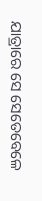ଯାତ୍ରାରେ ସେ ସେତେବେଳେ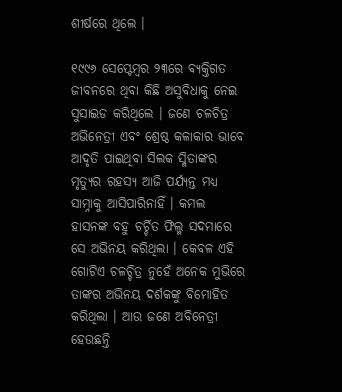ଶୀର୍ଷରେ ଥିଲେ ।

୧୯୯୬ ସେପ୍ଟେମ୍ବର ୨୩ରେ ବ୍ୟକ୍ତିଗତ ଜୀବନରେ ଥିବା କିଛି ଅସୁବିଧାକୁ ନେଇ ସୁସାଇଡ କରିଥିଲେ । ଜଣେ ଚଳଚିତ୍ର ଅଭିନେତ୍ରୀ ଏବଂ ଶ୍ରେଷ୍ଠ କଳାକାର ଭାବେ ଆଦୃତି ପାଇଥିବା ସିଲକ ସ୍ମିତାଙ୍କର ମୃତ୍ୟୁର ରହସ୍ୟ ଆଜି ପର୍ଯ୍ୟନ୍ତ ମଧ୍ୟ ସାମ୍ନାକୁ ଆସିପାରିନାହିଁ । କମଲ ହାସନଙ୍କ ବହୁ ଚର୍ଚ୍ଚିତ ଫିଲ୍ମ ସଦମାରେ ସେ ଅଭିନୟ କରିଥିଲା । କେବଳ ଏହି ଗୋଟିଏ ଚଳଚ୍ଚିତ୍ର ନୁହେଁ ଅନେକ ମୁଭିରେ ତାଙ୍କର ଅଭିନୟ ଦର୍ଶକଙ୍କୁ ବିମୋହିତ କରିଥିଲା । ଆଉ ଜଣେ ଅବିନେତ୍ରୀ ହେଉଛନ୍ତି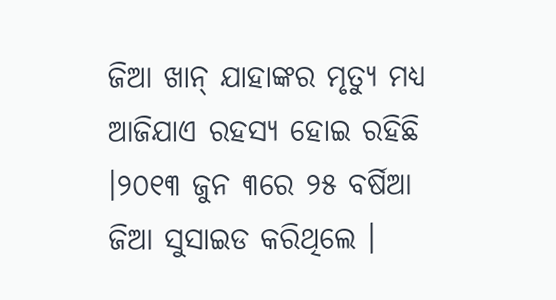ଜିଆ ଖାନ୍ ଯାହାଙ୍କର ମୃତ୍ୟୁ ମଧ୍ୟ ଆଜିଯାଏ ରହସ୍ୟ ହୋଇ ରହିଛି ।୨୦୧୩ ଜୁନ ୩ରେ ୨୫ ବର୍ଷିଆ ଜିଆ ସୁସାଇଡ କରିଥିଲେ ।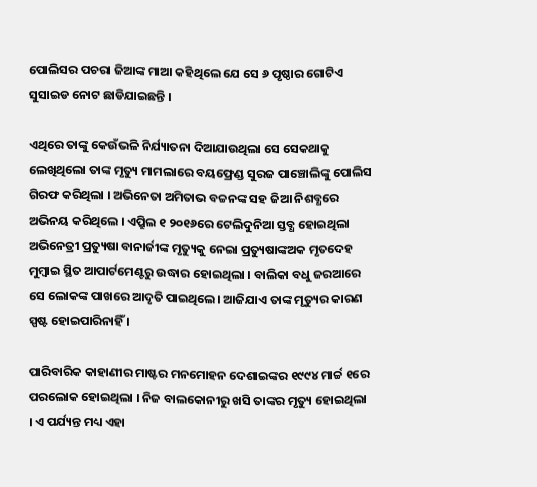ପୋଲିସର ପଚରା ଜିଆଙ୍କ ମାଆ କହିଥିଲେ ଯେ ସେ ୬ ପୃଷ୍ଠାର ଗୋଟିଏ ସୁସାଇଡ ନୋଟ ଛାଡିଯାଇଛନ୍ତି ।

ଏଥିରେ ତାଙ୍କୁ କେଉଁଭଳି ନିର୍ଯ୍ୟାତନା ଦିଆଯାଉଥିଲା ସେ ସେକଥାକୁ ଲେଖିଥିଲୋ ତାଙ୍କ ମୃତ୍ୟୁ ମାମଲାରେ ବୟଫ୍ରେଣ୍ଡ ସୁରଜ ପାଞ୍ଚୋଲିଙ୍କୁ ପୋଲିସ ଗିରଫ କରିଥିଲା । ଅଭିନେତା ଅମିତାଭ ବଚ୍ଚନଙ୍କ ସହ ଜିଆ ନିଶବ୍ଧରେ ଅଭିନୟ କରିଥିଲେ । ଏପ୍ରୁିଲ ୧ ୨୦୧୬ରେ ଟେଲିଦୁନିଆ ସ୍ତବ୍ଧ ହୋଇଥିଲା ଅଭିନେତ୍ରୀ ପ୍ରତ୍ୟୁଷା ବାନାର୍ଜୀଙ୍କ ମୃତ୍ୟୁକୁ ନେଇା ପ୍ରତ୍ୟୁଷାଙ୍କଅକ ମୃତଦେହ ମୁମ୍ବାଇ ସ୍ଥିତ ଆପାର୍ଟମେଣ୍ଟରୁ ଉଦ୍ଧାର ହୋଇଥିଲା । ବାଲିକା ବଧୁ ଜରଆରେ ସେ ଲୋକଙ୍କ ପାଖରେ ଆଦୃତି ପାଇଥିଲେ। ଆଜିଯାଏ ତାଙ୍କ ମୃତ୍ୟୁର କାରଣ ସ୍ପଷ୍ଟ ହୋଇପାରିନାହିଁ ।

ପାରିବାରିକ କାହାଣୀର ମାଷ୍ଟର ମନମୋହନ ଦେଶାଇଙ୍କର ୧୯୯୪ ମାର୍ଚ୍ଚ ୧ରେ ପରଲୋକ ହୋଇଥିଲା । ନିଜ ବାଲକୋନୀରୁ ଖସି ତାଙ୍କର ମୃତ୍ୟୁ ହୋଇଥିଲା । ଏ ପର୍ଯ୍ୟନ୍ତ ମଧ୍ୟ ଏହା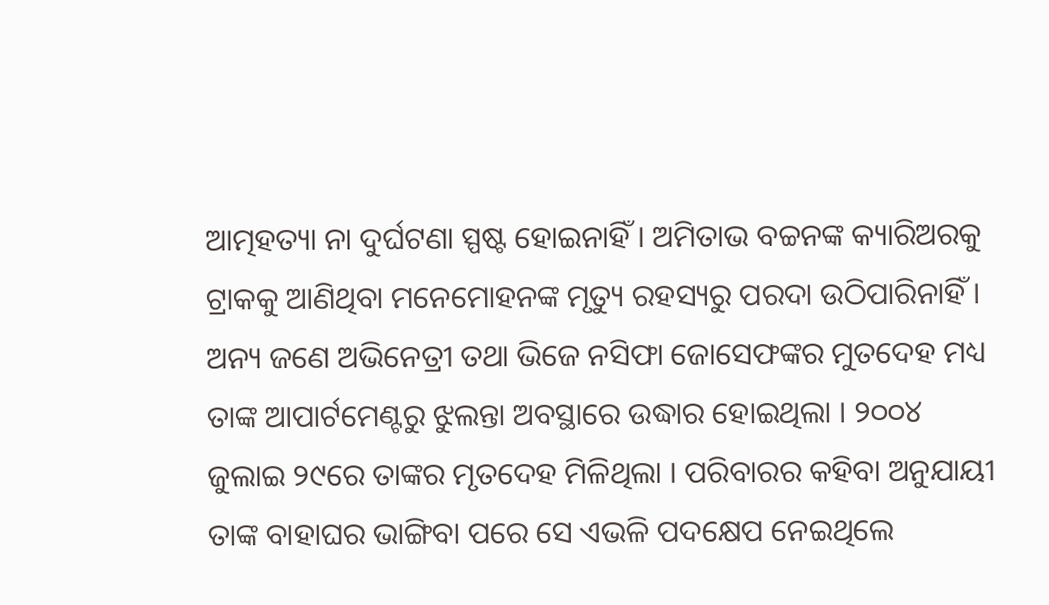ଆତ୍ମହତ୍ୟା ନା ଦୁର୍ଘଟଣା ସ୍ପଷ୍ଟ ହୋଇନାହିଁ । ଅମିତାଭ ବଚ୍ଚନଙ୍କ କ୍ୟାରିଅରକୁ ଟ୍ରାକକୁ ଆଣିଥିବା ମନେମୋହନଙ୍କ ମୃତ୍ୟୁ ରହସ୍ୟରୁ ପରଦା ଉଠିପାରିନାହିଁ । ଅନ୍ୟ ଜଣେ ଅଭିନେତ୍ରୀ ତଥା ଭିଜେ ନସିଫା ଜୋସେଫଙ୍କର ମୁତଦେହ ମଧ୍ୟ ତାଙ୍କ ଆପାର୍ଟମେଣ୍ଟରୁ ଝୁଲନ୍ତା ଅବସ୍ଥାରେ ଉଦ୍ଧାର ହୋଇଥିଲା । ୨୦୦୪ ଜୁଲାଇ ୨୯ରେ ତାଙ୍କର ମୃତଦେହ ମିଳିଥିଲା । ପରିବାରର କହିବା ଅନୁଯାୟୀ ତାଙ୍କ ବାହାଘର ଭାଙ୍ଗିବା ପରେ ସେ ଏଭଳି ପଦକ୍ଷେପ ନେଇଥିଲେ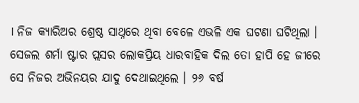। ନିଜ କ୍ୟାରିଅର ଶ୍ରେଷ୍ଠ ସାଥ୍ନରେ ଥିବା ବେଳେ ଏଭଳି ଏକ ଘଟଣା ଘଟିଥିଲା । ସେଜଲ ଶର୍ମା ଷ୍ଟାର ପ୍ଲସର ଲୋକପ୍ରିୟ ଧାରବାହିକ ଦିଲ ତୋ ହାପି ହେ ଜୀରେ ସେ ନିଜର ଅଭିନୟର ଯାଦୁ ଦେଥାଇଥିଲେ । ୨୬ ବର୍ଷ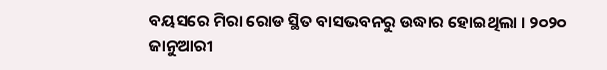ବୟସରେ ମିରା ରୋଡ ସ୍ଥିତ ବାସଭବନରୁ ଉଦ୍ଧାର ହୋଇଥିଲା । ୨୦୨୦ ଜାନୁଆରୀ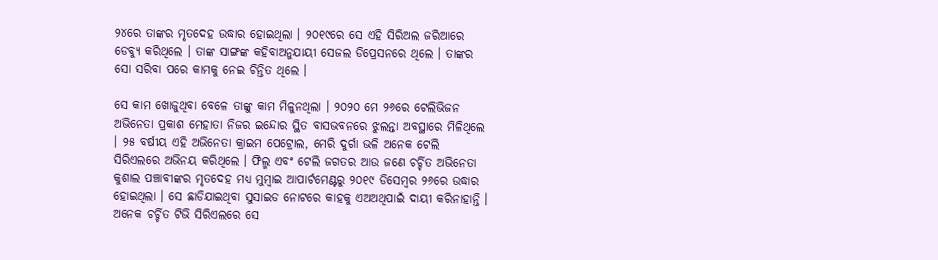୨୪ରେ ତାଙ୍କର ମୃତଦେହ ଉଦ୍ଧାର ହୋଇଥିଲା । ୨୦୧୯ରେ ସେ ଏହି ସିରିଅଲ ଜରିଆରେ ଡେବ୍ୟୁ କରିଥିଲେ । ତାଙ୍କ ସାଙ୍ଗଙ୍କ କହିବାଅନୁଯାୟୀ ସେଜଲ ଡିପ୍ରେସନରେ ଥିଲେ । ତାଙ୍କର ସୋ ସରିବା ପରେ କାମକୁ ନେଇ ଚିନ୍ତିତ ଥିଲେ ।

ସେ କାମ ଖୋଜୁଥିବା ବେଳେ ତାଙ୍କୁ କାମ ମିଳୁନଥିଲା । ୨୦୨୦ ମେ ୨୬ରେ ଟେଲିଭିଜନ ଅଭିନେତା ପ୍ରକାଶ ମେହାତା ନିଜର ଇନ୍ଦୋର ସ୍ଥିତ ବାସଭବନରେ ଝୁଲନ୍ତା ଅବସ୍ଥାରେ ମିଳିଥିଲେ । ୨୫ ବର୍ଷୀୟ ଏହି ଅଭିନେତା କ୍ରାଇମ ପେଟ୍ରୋଲ, ମେରି ଦୁର୍ଗା ଭଳି ଅନେକ ଟେଲି ସିରିଏଲରେ ଅଭିନୟ କରିଥିଲେ । ଫିଲ୍ମ ଏବଂ ଟେଲି ଜଗତର ଆଉ ଜଣେ ଚର୍ଚ୍ଚିତ ଅଭିନେତା କୁଶାଲ ପଞ୍ଚାବୀଙ୍କର ମୃତଦେହ ମଧ୍ୟ ମୁମ୍ବାଇ ଆପାର୍ଟମେଣ୍ଟରୁ ୨୦୧୯ ଡିସେମ୍ବର ୨୬ରେ ଉଦ୍ଧାର ହୋଇଥିଲା । ସେ ଛାଡିଯାଇଥିବା ସୁସାଇଡ ନୋଟରେ କାହକୁ ଏଅଅଥିପାଇଁ ଦାୟୀ କରିନାହାନ୍ତି । ଅନେକ ଚର୍ଚ୍ଚିତ ଟିଭି ସିରିଏଲରେ ସେ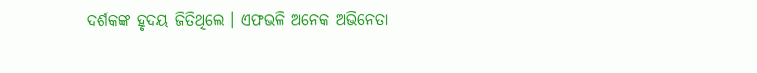ଦର୍ଶକଙ୍କ ହୃଦୟ ଜିତିଥିଲେ । ଏଫଭଳି ଅନେକ ଅଭିନେତା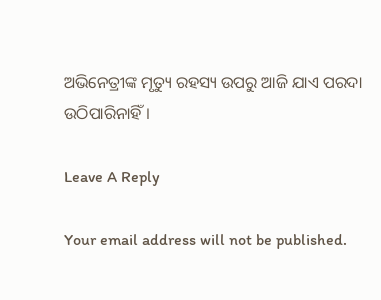ଅଭିନେତ୍ରୀଙ୍କ ମୃତ୍ୟୁ ରହସ୍ୟ ଉପରୁ ଆଜି ଯାଏ ପରଦା ଉଠିପାରିନାହିଁ ।

Leave A Reply

Your email address will not be published.